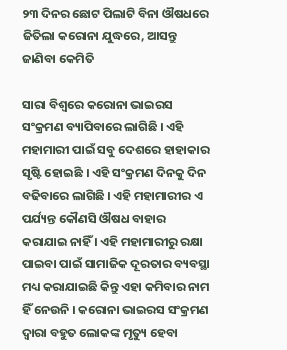୨୩ ଦିନର ଛୋଟ ପିଲାଟି ବିନା ଔଷଧରେ ଜିତିଲା କରୋନା ଯୁଦ୍ଧରେ, ଆସନ୍ତୁ ଜାଣିବା କେମିତି

ସାରା ବିଶ୍ଵରେ କରୋନା ଭାଇରସ ସଂକ୍ରମଣ ବ୍ୟାପିବାରେ ଲାଗିଛି । ଏହି ମହାମାରୀ ପାଇଁ ସବୁ ଦେଶରେ ହାହାକାର ସୃଷ୍ଟି ହୋଇଛି । ଏହି ସଂକ୍ରମଣ ଦିନକୁ ଦିନ ବଢିବାରେ ଲାଗିଛି । ଏହି ମହାମାରୀର ଏ ପର୍ଯ୍ୟନ୍ତ କୌଣସି ଔଷଧ ବାହାର କରାଯାଇ ନାହିଁ । ଏହି ମହାମାରୀରୁ ରକ୍ଷା ପାଇବା ପାଇଁ ସାମାଜିକ ଦୂରତାର ବ୍ୟବସ୍ଥା ମଧ୍ୟ କରାଯାଇଛି କିନ୍ତୁ ଏହା କମିବାର ନାମ ହିଁ ନେଉନି । କରୋନା ଭାଇରସ ସଂକ୍ରମଣ ଦ୍ଵାରା ବହୁତ ଲୋକଙ୍କ ମୃତ୍ୟୁ ହେବା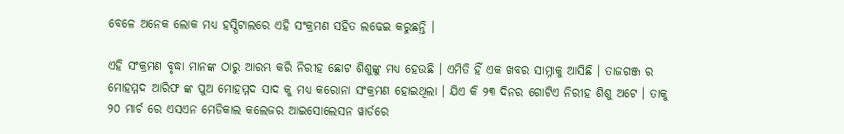ବେଳେ ଅନେକ ଲୋକ ମଧ୍ୟ ହସ୍ପିଟାଲରେ ଏହି ସଂକ୍ରମଣ ସହିତ ଲଢେଇ କରୁଛନ୍ତି ।

ଏହି ସଂକ୍ରମଣ ବୃଦ୍ଧା ମାନଙ୍କ ଠାରୁ ଆରମ୍ଭ କରି ନିରୀହ ଛୋଟ ଶିଶୁଙ୍କୁ ମଧ୍ୟ ହେଉଛି । ଏମିତି ହିଁ ଏକ ଖବର ସାମ୍ନାକୁ ଆସିଛି । ତାଜଗଞ୍ଜ ର ମୋହମ୍ମଦ ଆରିଫ ଙ୍କ ପୁଅ ମୋହମ୍ମଦ ସାଦ କୁ ମଧ୍ୟ କରୋନା ସଂକ୍ରମଣ ହୋଇଥିଲା । ଯିଏ କି ୨୩ ଦିନର ଗୋଟିଏ ନିରୀହ ଶିଶୁ ଅଟେ । ତାକୁ ୨୦ ମାର୍ଚ ରେ ଏସଏନ ମେଡିକାଲ କଲେଜର ଆଇସୋଲେସନ ୱାର୍ଡରେ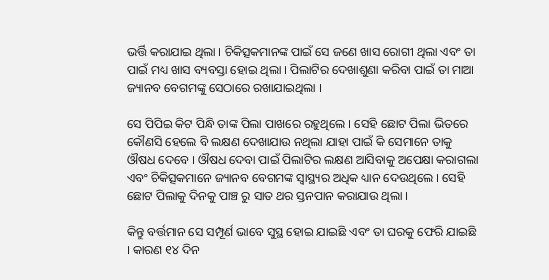ଭର୍ତ୍ତି କରାଯାଇ ଥିଲା । ଚିକିତ୍ସକମାନଙ୍କ ପାଇଁ ସେ ଜଣେ ଖାସ ରୋଗୀ ଥିଲା ଏବଂ ତା ପାଇଁ ମଧ୍ୟ ଖାସ ବ୍ୟବସ୍ତା ହୋଇ ଥିଲା । ପିଲାଟିର ଦେଖାଶୁଣା କରିବା ପାଇଁ ତା ମାଆ ଜ୍ୟାନବ ବେଗମଙ୍କୁ ସେଠାରେ ରଖାଯାଇଥିଲା ।

ସେ ପିପିଇ କିଟ ପିନ୍ଧି ତାଙ୍କ ପିଲା ପାଖରେ ରହୁଥିଲେ । ସେହି ଛୋଟ ପିଲା ଭିତରେ କୌଣସି ହେଲେ ବି ଲକ୍ଷଣ ଦେଖାଯାଉ ନଥିଲା ଯାହା ପାଇଁ କି ସେମାନେ ତାକୁ ଔଷଧ ଦେବେ । ଔଷଧ ଦେବା ପାଇଁ ପିଲାଟିର ଲକ୍ଷଣ ଆସିବାକୁ ଅପେକ୍ଷା କରାଗଲା ଏବଂ ଚିକିତ୍ସକମାନେ ଜ୍ୟାନବ ବେଗମଙ୍କ ସ୍ୱାସ୍ଥ୍ୟର ଅଧିକ ଧ୍ୟାନ ଦେଉଥିଲେ । ସେହି ଛୋଟ ପିଲାକୁ ଦିନକୁ ପାଞ୍ଚ ରୁ ସାତ ଥର ସ୍ତନପାନ କରାଯାଉ ଥିଲା ।

କିନ୍ତୁ ବର୍ତ୍ତମାନ ସେ ସମ୍ପୂର୍ଣ ଭାବେ ସୁସ୍ଥ ହୋଇ ଯାଇଛି ଏବଂ ତା ଘରକୁ ଫେରି ଯାଇଛି । କାରଣ ୧୪ ଦିନ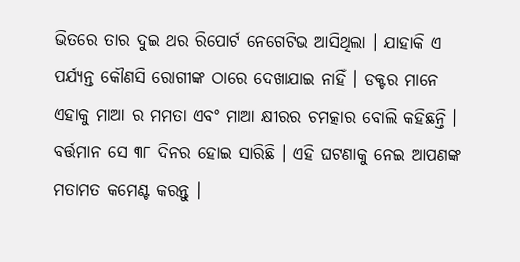ଭିତରେ ତାର ଦୁଇ ଥର ରିପୋର୍ଟ ନେଗେଟିଭ ଆସିଥିଲା । ଯାହାକି ଏ ପର୍ଯ୍ୟନ୍ତ କୌଣସି ରୋଗୀଙ୍କ ଠାରେ ଦେଖାଯାଇ ନାହିଁ । ଡକ୍ଟର ମାନେ ଏହାକୁ ମାଆ ର ମମତା ଏବଂ ମାଆ କ୍ଷୀରର ଚମତ୍କାର ବୋଲି କହିଛନ୍ତି । ବର୍ତ୍ତମାନ ସେ ୩୮ ଦିନର ହୋଇ ସାରିଛି । ଏହି ଘଟଣାକୁ ନେଇ ଆପଣଙ୍କ ମତାମତ କମେଣ୍ଟ କରନ୍ତୁ ।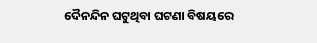ଦୈନନ୍ଦିନ ଘଟୁଥିବା ଘଟଣା ବିଷୟରେ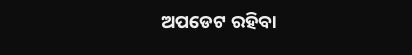ଅପଡେଟ ରହିବା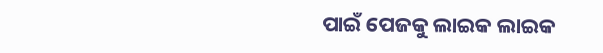ପାଇଁ ପେଜକୁ ଲାଇକ ଲାଇକ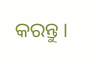କରନ୍ତୁ ।